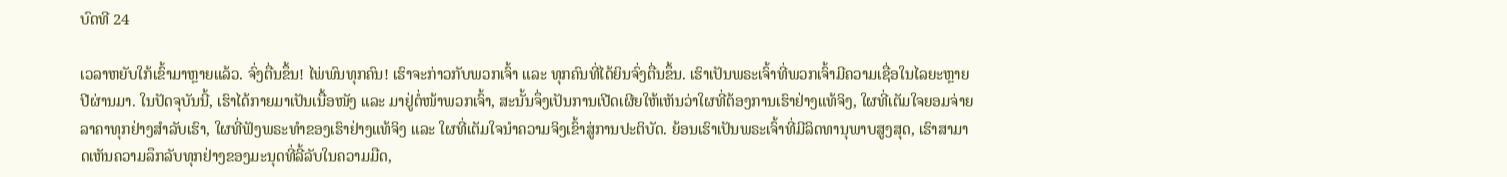ບົດທີ 24

ເວລາຫຍັບໃກ້ເຂົ້າມາຫຼາຍແລ້ວ. ຈົ່ງຕື່ນຂຶ້ນ! ໄພ່ພົນທຸກຄົນ! ເຮົາຈະກ່າວກັບພວກເຈົ້າ ແລະ ທຸກຄົນທີ່ໄດ້ຍິນຈົ່ງຕື່ນຂຶ້ນ. ເຮົາເປັນພຣະເຈົ້າທີ່ພວກເຈົ້າມີຄວາມເຊື່ອໃນໄລຍະຫຼາຍປີຜ່ານມາ. ໃນປັດຈຸບັນນີ້, ເຮົາໄດ້ກາຍມາເປັນເນື້ອໜັງ ແລະ ມາຢູ່ຕໍ່ໜ້າພວກເຈົ້າ, ສະນັ້ນຈຶ່ງເປັນການເປີດເຜີຍໃຫ້ເຫັນວ່າໃຜທີ່ຕ້ອງການເຮົາຢ່າງແທ້ຈິງ, ໃຜທີ່ເຕັມໃຈຍອມຈ່າຍລາຄາທຸກຢ່າງສຳລັບເຮົາ, ໃຜທີ່ຟັງພຣະທຳຂອງເຮົາຢ່າງແທ້ຈິງ ແລະ ໃຜທີ່ເຕັມໃຈນໍາຄວາມຈິງເຂົ້າສູ່ການປະຕິບັດ. ຍ້ອນເຮົາເປັນພຣະເຈົ້າທີ່ມີລິດທານຸພາບສູງສຸດ, ເຮົາສາມາດເຫັນຄວາມລຶກລັບທຸກຢ່າງຂອງມະນຸດທີ່ລີ້ລັບໃນຄວາມມືດ,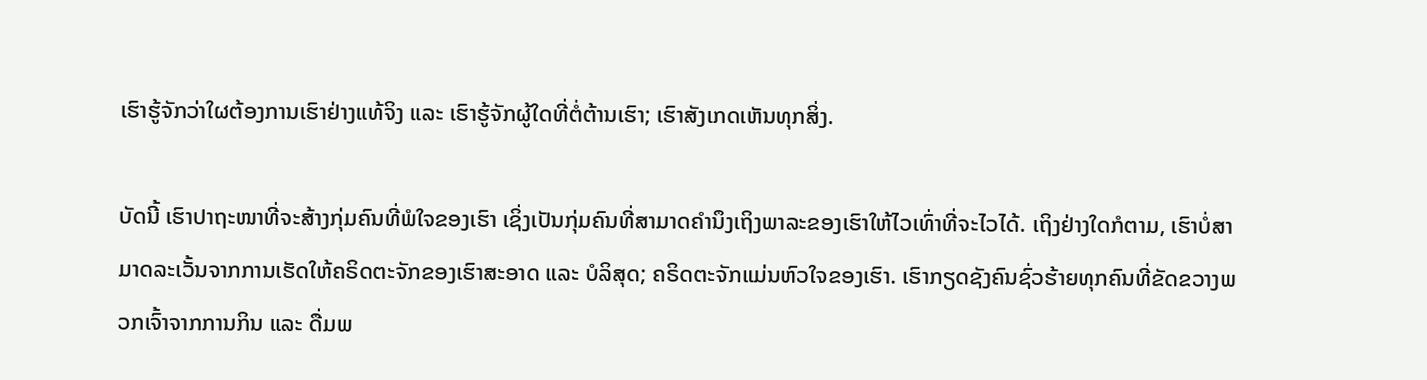ເຮົາຮູ້ຈັກວ່າໃຜຕ້ອງການເຮົາຢ່າງແທ້ຈິງ ແລະ ເຮົາຮູ້ຈັກຜູ້ໃດທີ່ຕໍ່ຕ້ານເຮົາ; ເຮົາສັງເກດເຫັນທຸກສິ່ງ.

ບັດນີ້ ເຮົາປາຖະໜາທີ່ຈະສ້າງກຸ່ມຄົນທີ່ພໍໃຈຂອງເຮົາ ເຊິ່ງເປັນກຸ່ມຄົນທີ່ສາມາດຄຳນຶງເຖິງພາລະຂອງເຮົາໃຫ້ໄວເທົ່າທີ່ຈະໄວໄດ້. ເຖິງຢ່າງໃດກໍຕາມ, ເຮົາບໍ່ສາມາດລະເວັ້ນຈາກການເຮັດໃຫ້ຄຣິດຕະຈັກຂອງເຮົາສະອາດ ແລະ ບໍລິສຸດ; ຄຣິດຕະຈັກແມ່ນຫົວໃຈຂອງເຮົາ. ເຮົາກຽດຊັງຄົນຊົ່ວຮ້າຍທຸກຄົນທີ່ຂັດຂວາງພວກເຈົ້າຈາກການກິນ ແລະ ດື່ມພ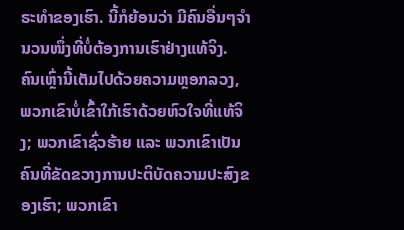ຣະທຳຂອງເຮົາ. ນີ້ກໍຍ້ອນວ່າ ມີຄົນອື່ນໆຈຳນວນໜຶ່ງທີ່ບໍ່ຕ້ອງການເຮົາຢ່າງແທ້ຈິງ. ຄົນເຫຼົ່ານີ້ເຕັມໄປດ້ວຍຄວາມຫຼອກລວງ, ພວກເຂົາບໍ່ເຂົ້າໃກ້ເຮົາດ້ວຍຫົວໃຈທີ່ແທ້ຈິງ; ພວກເຂົາຊົ່ວຮ້າຍ ແລະ ພວກເຂົາເປັນຄົນທີ່ຂັດຂວາງການປະຕິບັດຄວາມປະສົງຂອງເຮົາ; ພວກເຂົາ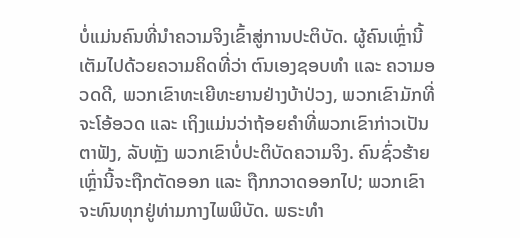ບໍ່ແມ່ນຄົນທີ່ນໍາຄວາມຈິງເຂົ້າສູ່ການປະຕິບັດ. ຜູ້ຄົນເຫຼົ່ານີ້ເຕັມໄປດ້ວຍຄວາມຄິດທີ່ວ່າ ຕົນເອງຊອບທຳ ແລະ ຄວາມອວດດີ, ພວກເຂົາທະເຍີທະຍານຢ່າງບ້າປ່ວງ, ພວກເຂົາມັກທີ່ຈະໂອ້ອວດ ແລະ ເຖິງແມ່ນວ່າຖ້ອຍຄຳທີ່ພວກເຂົາກ່າວເປັນຕາຟັງ, ລັບຫຼັງ ພວກເຂົາບໍ່ປະຕິບັດຄວາມຈິງ. ຄົນຊົ່ວຮ້າຍເຫຼົ່ານີ້ຈະຖືກຕັດອອກ ແລະ ຖືກກວາດອອກໄປ; ພວກເຂົາຈະທົນທຸກຢູ່ທ່າມກາງໄພພິບັດ. ພຣະທຳ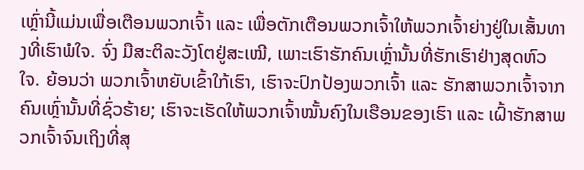ເຫຼົ່ານີ້ແມ່ນເພື່ອເຕືອນພວກເຈົ້າ ແລະ ເພື່ອຕັກເຕືອນພວກເຈົ້າໃຫ້ພວກເຈົ້າຍ່າງຢູ່ໃນເສັ້ນທາງທີ່ເຮົາພໍໃຈ. ຈົ່ງ ມືສະຕິລະວັງໂຕຢູ່ສະເໝີ, ເພາະເຮົາຮັກຄົນເຫຼົ່ານັ້ນທີ່ຮັກເຮົາຢ່າງສຸດຫົວໃຈ. ຍ້ອນວ່າ ພວກເຈົ້າຫຍັບເຂົ້າໃກ້ເຮົາ, ເຮົາຈະປົກປ້ອງພວກເຈົ້າ ແລະ ຮັກສາພວກເຈົ້າຈາກຄົນເຫຼົ່ານັ້ນທີ່ຊົ່ວຮ້າຍ; ເຮົາຈະເຮັດໃຫ້ພວກເຈົ້າໝັ້ນຄົງໃນເຮືອນຂອງເຮົາ ແລະ ເຝົ້າຮັກສາພວກເຈົ້າຈົນເຖິງທີ່ສຸ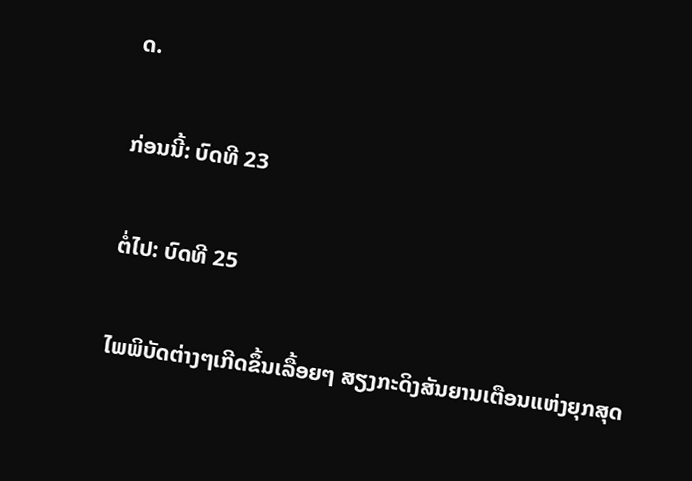ດ.

ກ່ອນນີ້: ບົດທີ 23

ຕໍ່ໄປ: ບົດທີ 25

ໄພພິບັດຕ່າງໆເກີດຂຶ້ນເລື້ອຍໆ ສຽງກະດິງສັນຍານເຕືອນແຫ່ງຍຸກສຸດ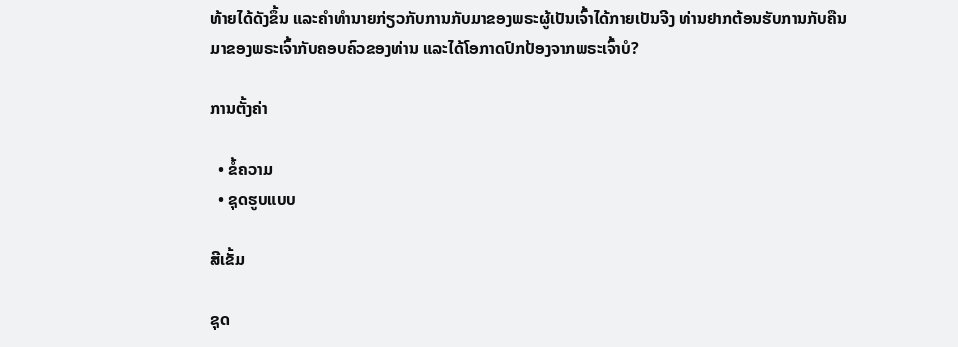ທ້າຍໄດ້ດັງຂຶ້ນ ແລະຄໍາທໍານາຍກ່ຽວກັບການກັບມາຂອງພຣະຜູ້ເປັນເຈົ້າໄດ້ກາຍເປັນຈີງ ທ່ານຢາກຕ້ອນຮັບການກັບຄືນມາຂອງພຣະເຈົ້າກັບຄອບຄົວຂອງທ່ານ ແລະໄດ້ໂອກາດປົກປ້ອງຈາກພຣະເຈົ້າບໍ?

ການຕັ້ງຄ່າ

  • ຂໍ້ຄວາມ
  • ຊຸດຮູບແບບ

ສີເຂັ້ມ

ຊຸດ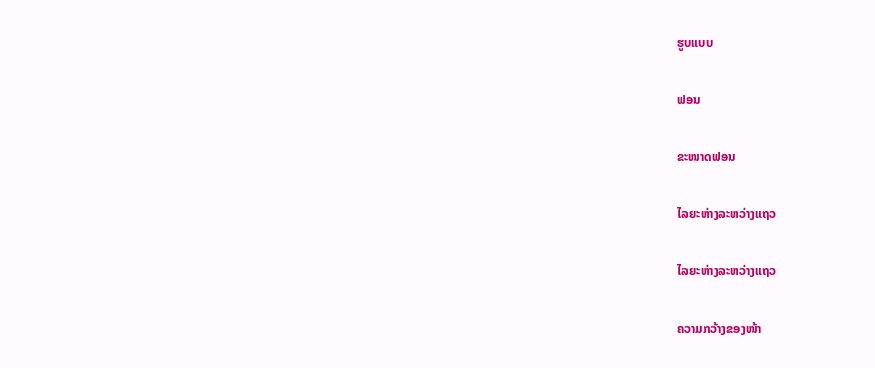ຮູບແບບ

ຟອນ

ຂະໜາດຟອນ

ໄລຍະຫ່າງລະຫວ່າງແຖວ

ໄລຍະຫ່າງລະຫວ່າງແຖວ

ຄວາມກວ້າງຂອງໜ້າ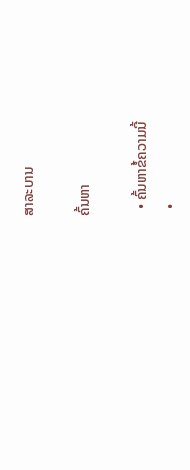ສາລະບານ

ຄົ້ນຫາ

  • ຄົ້ນຫາຂໍ້ຄວາມນີ້
  •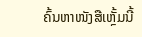ຄົ້ນຫາໜັງສືເຫຼັ້ມນີ້